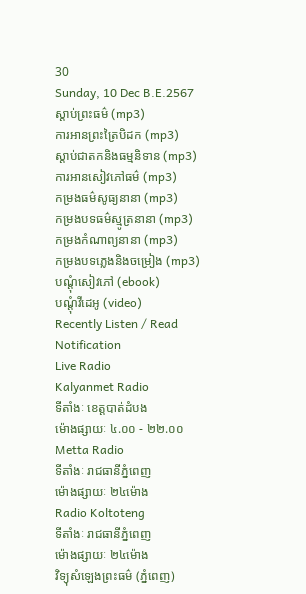30
Sunday, 10 Dec B.E.2567
ស្តាប់ព្រះធម៌ (mp3)
ការអានព្រះត្រៃបិដក (mp3)
ស្តាប់ជាតកនិងធម្មនិទាន (mp3)
ការអានសៀវភៅធម៌ (mp3)
កម្រងធម៌សូធ្យនានា (mp3)
កម្រងបទធម៌ស្មូត្រនានា (mp3)
កម្រងកំណាព្យនានា (mp3)
កម្រងបទភ្លេងនិងចម្រៀង (mp3)
បណ្តុំសៀវភៅ (ebook)
បណ្តុំវីដេអូ (video)
Recently Listen / Read
Notification
Live Radio
Kalyanmet Radio
ទីតាំងៈ ខេត្តបាត់ដំបង
ម៉ោងផ្សាយៈ ៤.០០ - ២២.០០
Metta Radio
ទីតាំងៈ រាជធានីភ្នំពេញ
ម៉ោងផ្សាយៈ ២៤ម៉ោង
Radio Koltoteng
ទីតាំងៈ រាជធានីភ្នំពេញ
ម៉ោងផ្សាយៈ ២៤ម៉ោង
វិទ្យុសំឡេងព្រះធម៌ (ភ្នំពេញ)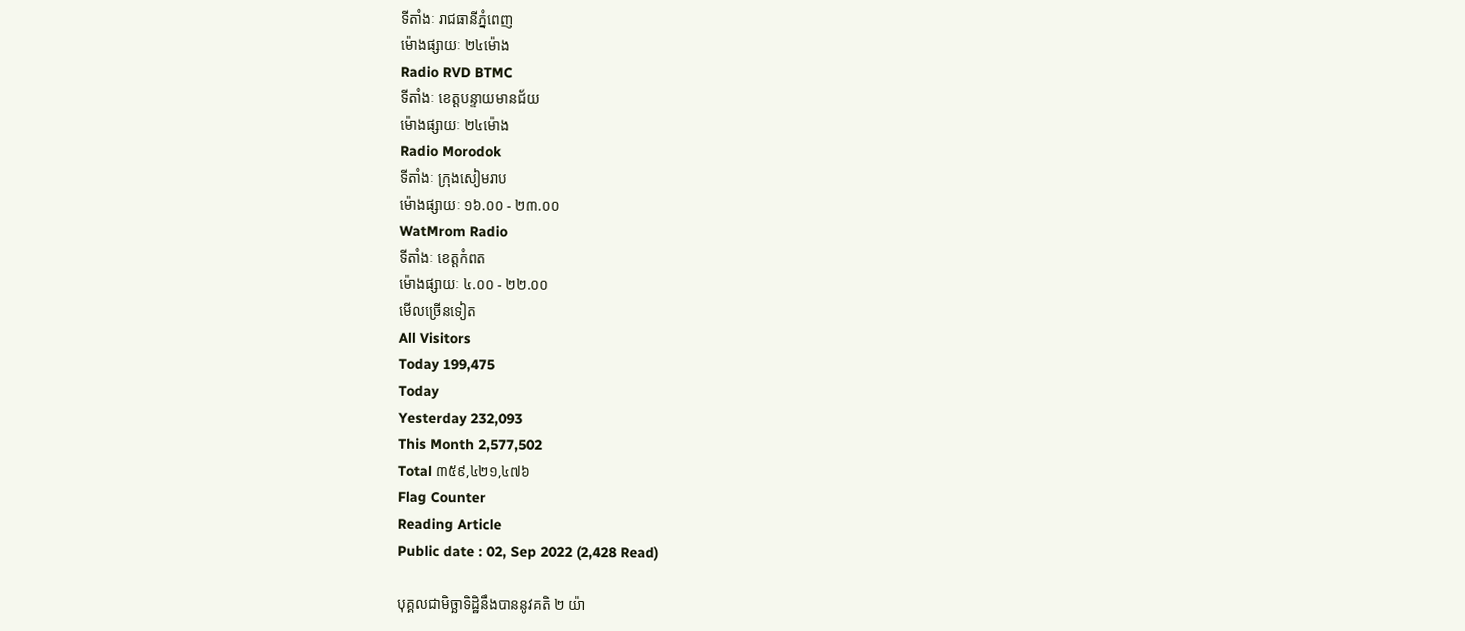ទីតាំងៈ រាជធានីភ្នំពេញ
ម៉ោងផ្សាយៈ ២៤ម៉ោង
Radio RVD BTMC
ទីតាំងៈ ខេត្តបន្ទាយមានជ័យ
ម៉ោងផ្សាយៈ ២៤ម៉ោង
Radio Morodok
ទីតាំងៈ ក្រុងសៀមរាប
ម៉ោងផ្សាយៈ ១៦.០០ - ២៣.០០
WatMrom Radio
ទីតាំងៈ ខេត្តកំពត
ម៉ោងផ្សាយៈ ៤.០០ - ២២.០០
មើលច្រើនទៀត
All Visitors
Today 199,475
Today
Yesterday 232,093
This Month 2,577,502
Total ៣៥៩,៤២១,៤៧៦
Flag Counter
Reading Article
Public date : 02, Sep 2022 (2,428 Read)

បុគ្គលជាមិច្ឆាទិដ្ឋិនឹងបាននូវគតិ ២ យ៉ា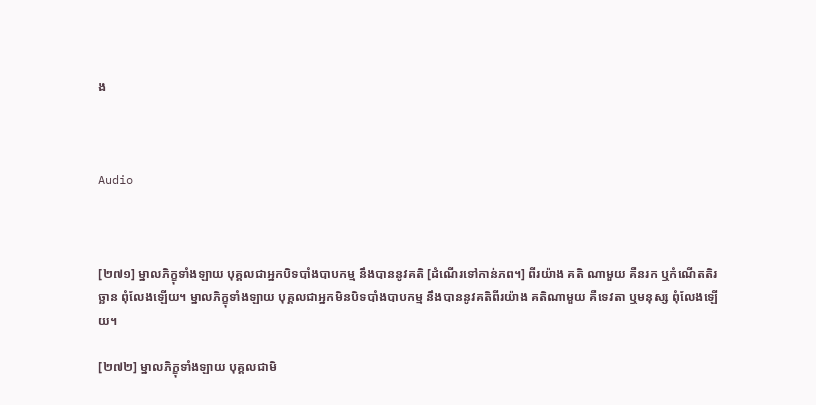ង



Audio



[២៧១] ម្នាលភិក្ខុទាំងឡាយ បុគ្គលជាអ្នកបិទបាំងបាបកម្ម នឹងបាននូវគតិ [ដំណើរទៅកាន់ភព។] ពីរយ៉ាង គតិ ណាមួយ គឺនរក ឬកំណើតតិរច្ឆាន ពុំលែងឡើយ។ ម្នាលភិក្ខុទាំងឡាយ បុគ្គលជាអ្នកមិនបិទបាំងបាបកម្ម នឹងបាននូវគតិពីរយ៉ាង គតិណាមួយ គឺទេវតា ឬមនុស្ស ពុំលែងឡើយ។

[២៧២] ម្នាលភិក្ខុទាំងឡាយ បុគ្គលជាមិ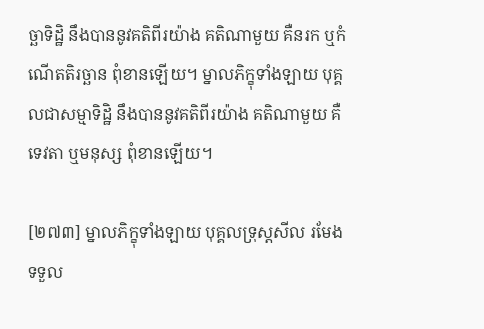ច្ឆាទិដិ្ឋ នឹងបាននូវគតិពីរយ៉ាង គតិណាមួយ គឺនរក ឬកំណើតតិរច្ឆាន ពុំខានឡើយ។ ម្នាលភិក្ខុទាំងឡាយ បុគ្គលជាសម្មាទិដិ្ឋ នឹងបាននូវគតិពីរយ៉ាង គតិណាមួយ គឺ ទេវតា ឬមនុស្ស ពុំខានឡើយ។

[២៧៣] ម្នាលភិក្ខុទាំងឡាយ បុគ្គលទ្រុស្តសីល រមែងទទួល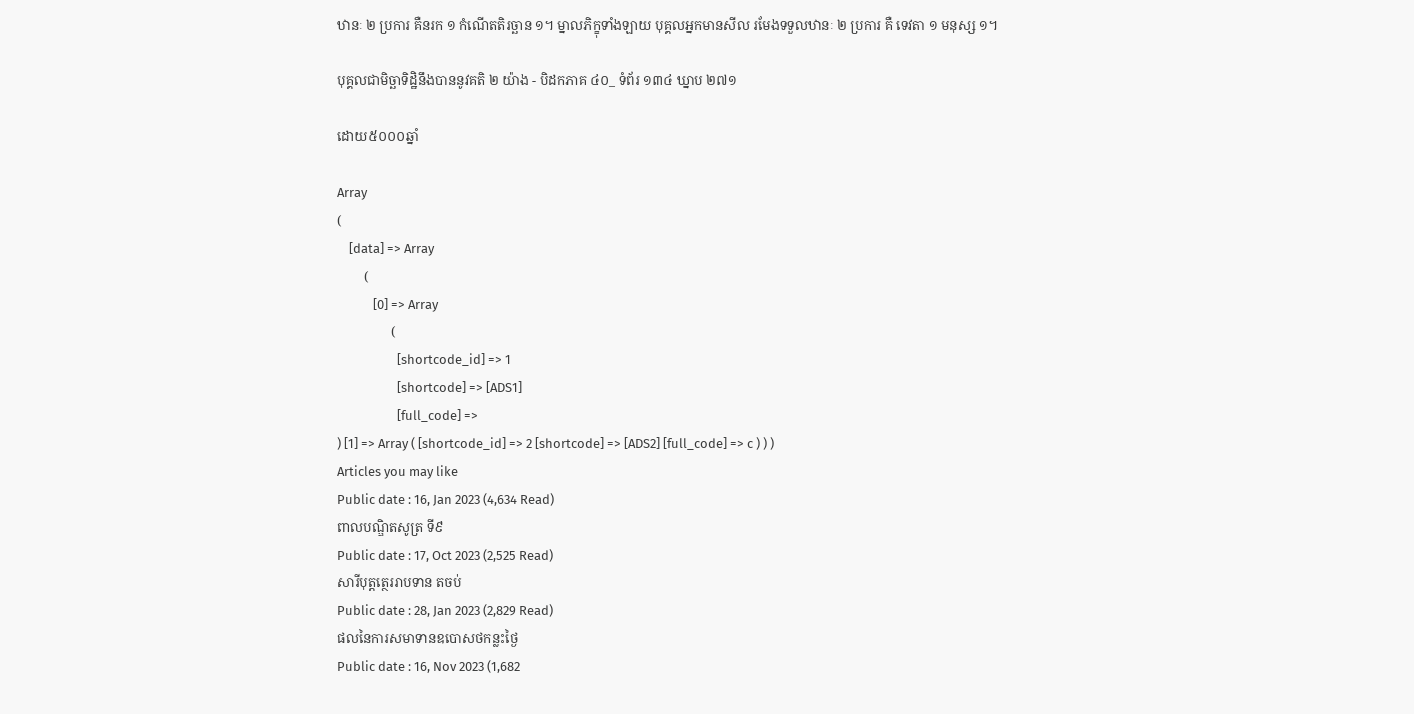ឋានៈ ២ ប្រការ គឺនរក ១ កំណើតតិរច្ឆាន ១។ ម្នាលភិក្ខុទាំងឡាយ បុគ្គលអ្នកមានសីល រមែងទទួលឋានៈ ២ ប្រការ គឺ ទេវតា ១ មនុស្ស ១។

បុគ្គលជាមិច្ឆាទិដ្ឋិនឹងបាននូវគតិ ២ យ៉ាង - បិដកភាគ ៤០_ ទំព័រ ១៣៤ ឃ្នាប ២៧១

ដោយ៥០០០ឆ្នាំ

Array
(
    [data] => Array
        (
            [0] => Array
                (
                    [shortcode_id] => 1
                    [shortcode] => [ADS1]
                    [full_code] =>
) [1] => Array ( [shortcode_id] => 2 [shortcode] => [ADS2] [full_code] => c ) ) )
Articles you may like
Public date : 16, Jan 2023 (4,634 Read)
ពាលបណ្ឌិតសូត្រ ទី៩
Public date : 17, Oct 2023 (2,525 Read)
សារីបុត្តត្ថេររាបទាន តចប់
Public date : 28, Jan 2023 (2,829 Read)
ផលនៃការសមាទានឧបេាសថកន្លះថ្ងៃ
Public date : 16, Nov 2023 (1,682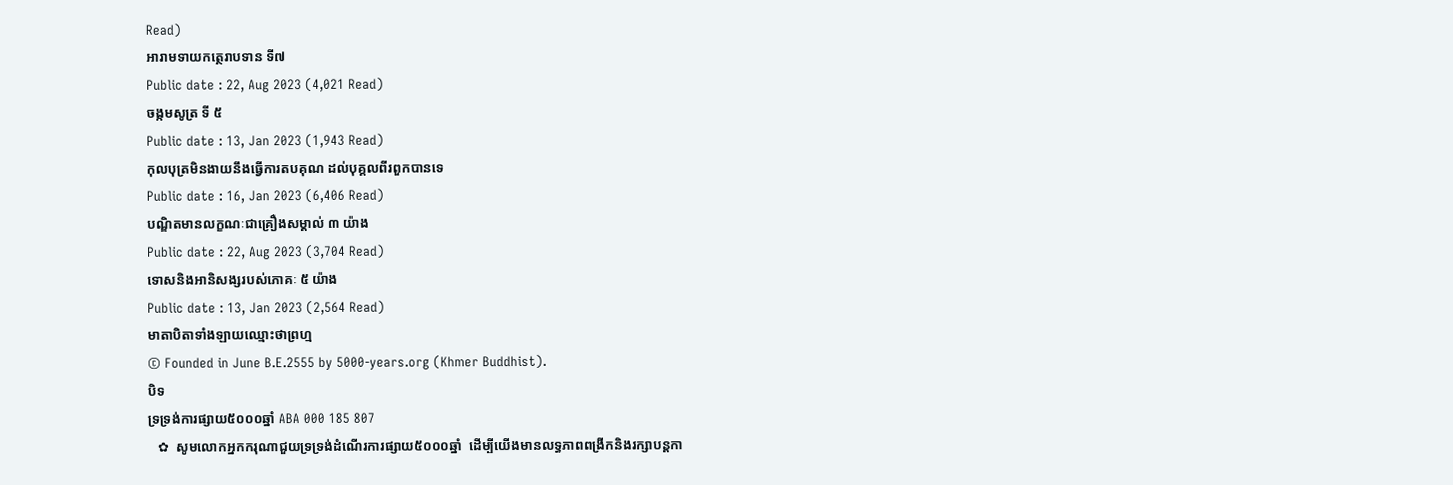Read)
អារាមទាយកត្ថេរាបទាន ទី៧
Public date : 22, Aug 2023 (4,021 Read)
ចង្កមសូត្រ ទី ៥
Public date : 13, Jan 2023 (1,943 Read)
កុលបុត្រមិនងាយនឹងធ្វើការតបគុណ ដល់បុគ្គលពីរពួកបានទេ
Public date : 16, Jan 2023 (6,406 Read)
បណ្ឌិតមានលក្ខណៈជាគ្រឿងសម្គាល់ ៣ យ៉ាង
Public date : 22, Aug 2023 (3,704 Read)
ទោសនិងអានិសង្សរបស់ភោគៈ ៥ យ៉ាង
Public date : 13, Jan 2023 (2,564 Read)
មាតាបិតាទាំងឡាយឈ្មោះថាព្រហ្ម
© Founded in June B.E.2555 by 5000-years.org (Khmer Buddhist).
បិទ
ទ្រទ្រង់ការផ្សាយ៥០០០ឆ្នាំ ABA 000 185 807
   ✿  សូមលោកអ្នកករុណាជួយទ្រទ្រង់ដំណើរការផ្សាយ៥០០០ឆ្នាំ  ដើម្បីយើងមានលទ្ធភាពពង្រីកនិងរក្សាបន្តកា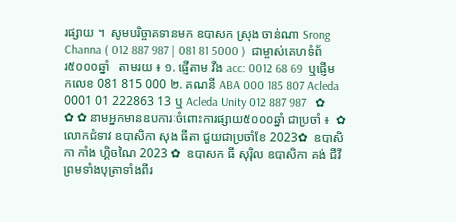រផ្សាយ ។  សូមបរិច្ចាគទានមក ឧបាសក ស្រុង ចាន់ណា Srong Channa ( 012 887 987 | 081 81 5000 )  ជាម្ចាស់គេហទំព័រ៥០០០ឆ្នាំ   តាមរយ ៖ ១. ផ្ញើតាម វីង acc: 0012 68 69  ឬផ្ញើមកលេខ 081 815 000 ២. គណនី ABA 000 185 807 Acleda 0001 01 222863 13 ឬ Acleda Unity 012 887 987   ✿ ✿ ✿ នាមអ្នកមានឧបការៈចំពោះការផ្សាយ៥០០០ឆ្នាំ ជាប្រចាំ ៖  ✿  លោកជំទាវ ឧបាសិកា សុង ធីតា ជួយជាប្រចាំខែ 2023✿  ឧបាសិកា កាំង ហ្គិចណៃ 2023 ✿  ឧបាសក ធី សុរ៉ិល ឧបាសិកា គង់ ជីវី ព្រមទាំងបុត្រាទាំងពីរ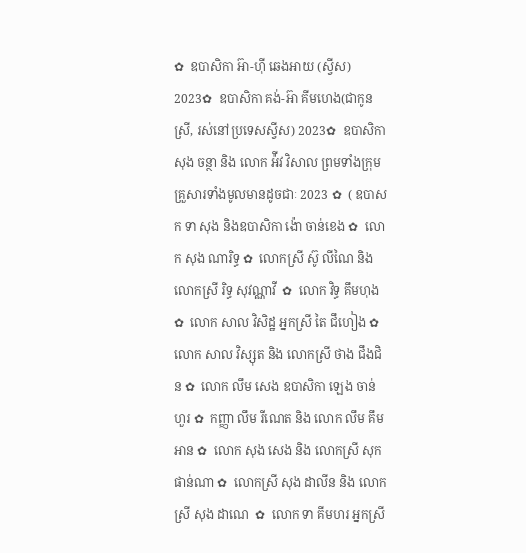✿  ឧបាសិកា អ៊ា-ហុី ឆេងអាយ (ស្វីស) 2023✿  ឧបាសិកា គង់-អ៊ា គីមហេង(ជាកូនស្រី, រស់នៅប្រទេសស្វីស) 2023✿  ឧបាសិកា សុង ចន្ថា និង លោក អ៉ីវ វិសាល ព្រមទាំងក្រុមគ្រួសារទាំងមូលមានដូចជាៈ 2023 ✿  ( ឧបាសក ទា សុង និងឧបាសិកា ង៉ោ ចាន់ខេង ✿  លោក សុង ណារិទ្ធ ✿  លោកស្រី ស៊ូ លីណៃ និង លោកស្រី រិទ្ធ សុវណ្ណាវី  ✿  លោក វិទ្ធ គឹមហុង ✿  លោក សាល វិសិដ្ឋ អ្នកស្រី តៃ ជឹហៀង ✿  លោក សាល វិស្សុត និង លោកស្រី ថាង ជឹងជិន ✿  លោក លឹម សេង ឧបាសិកា ឡេង ចាន់ហួរ ✿  កញ្ញា លឹម រីណេត និង លោក លឹម គឹមអាន ✿  លោក សុង សេង និង លោកស្រី សុក ផាន់ណា ✿  លោកស្រី សុង ដាលីន និង លោកស្រី សុង ដាណេ  ✿  លោក ទា គីមហរ អ្នកស្រី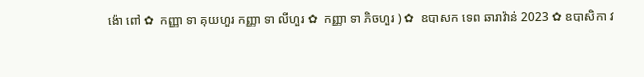ង៉ោ ពៅ ✿  កញ្ញា ទា គុយហួរ កញ្ញា ទា លីហួរ ✿  កញ្ញា ទា ភិចហួរ ) ✿  ឧបាសក ទេព ឆារាវ៉ាន់ 2023 ✿ ឧបាសិកា វ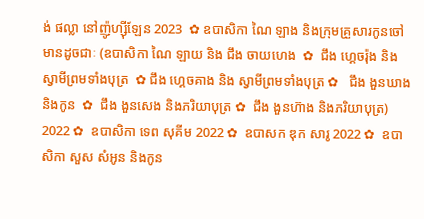ង់ ផល្លា នៅញ៉ូហ្ស៊ីឡែន 2023  ✿ ឧបាសិកា ណៃ ឡាង និងក្រុមគ្រួសារកូនចៅ មានដូចជាៈ (ឧបាសិកា ណៃ ឡាយ និង ជឹង ចាយហេង  ✿  ជឹង ហ្គេចរ៉ុង និង ស្វាមីព្រមទាំងបុត្រ  ✿ ជឹង ហ្គេចគាង និង ស្វាមីព្រមទាំងបុត្រ ✿   ជឹង ងួនឃាង និងកូន  ✿  ជឹង ងួនសេង និងភរិយាបុត្រ ✿  ជឹង ងួនហ៊ាង និងភរិយាបុត្រ)  2022 ✿  ឧបាសិកា ទេព សុគីម 2022 ✿  ឧបាសក ឌុក សារូ 2022 ✿  ឧបាសិកា សួស សំអូន និងកូន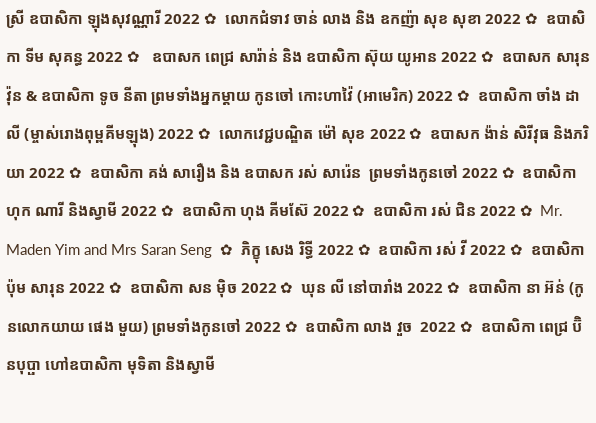ស្រី ឧបាសិកា ឡុងសុវណ្ណារី 2022 ✿  លោកជំទាវ ចាន់ លាង និង ឧកញ៉ា សុខ សុខា 2022 ✿  ឧបាសិកា ទីម សុគន្ធ 2022 ✿   ឧបាសក ពេជ្រ សារ៉ាន់ និង ឧបាសិកា ស៊ុយ យូអាន 2022 ✿  ឧបាសក សារុន វ៉ុន & ឧបាសិកា ទូច នីតា ព្រមទាំងអ្នកម្តាយ កូនចៅ កោះហាវ៉ៃ (អាមេរិក) 2022 ✿  ឧបាសិកា ចាំង ដាលី (ម្ចាស់រោងពុម្ពគីមឡុង) 2022 ✿  លោកវេជ្ជបណ្ឌិត ម៉ៅ សុខ 2022 ✿  ឧបាសក ង៉ាន់ សិរីវុធ និងភរិយា 2022 ✿  ឧបាសិកា គង់ សារឿង និង ឧបាសក រស់ សារ៉េន  ព្រមទាំងកូនចៅ 2022 ✿  ឧបាសិកា ហុក ណារី និងស្វាមី 2022 ✿  ឧបាសិកា ហុង គីមស៊ែ 2022 ✿  ឧបាសិកា រស់ ជិន 2022 ✿  Mr. Maden Yim and Mrs Saran Seng  ✿  ភិក្ខុ សេង រិទ្ធី 2022 ✿  ឧបាសិកា រស់ វី 2022 ✿  ឧបាសិកា ប៉ុម សារុន 2022 ✿  ឧបាសិកា សន ម៉ិច 2022 ✿  ឃុន លី នៅបារាំង 2022 ✿  ឧបាសិកា នា អ៊ន់ (កូនលោកយាយ ផេង មួយ) ព្រមទាំងកូនចៅ 2022 ✿  ឧបាសិកា លាង វួច  2022 ✿  ឧបាសិកា ពេជ្រ ប៊ិនបុប្ផា ហៅឧបាសិកា មុទិតា និងស្វាមី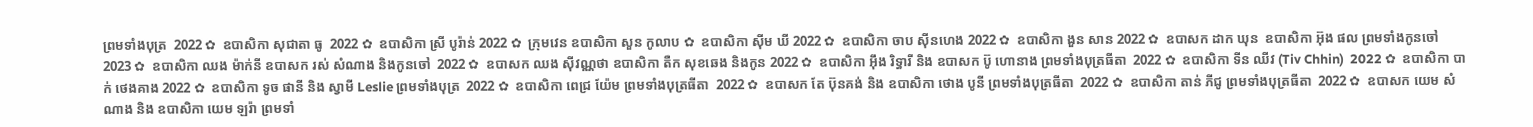ព្រមទាំងបុត្រ  2022 ✿  ឧបាសិកា សុជាតា ធូ  2022 ✿  ឧបាសិកា ស្រី បូរ៉ាន់ 2022 ✿  ក្រុមវេន ឧបាសិកា សួន កូលាប ✿  ឧបាសិកា ស៊ីម ឃី 2022 ✿  ឧបាសិកា ចាប ស៊ីនហេង 2022 ✿  ឧបាសិកា ងួន សាន 2022 ✿  ឧបាសក ដាក ឃុន  ឧបាសិកា អ៊ុង ផល ព្រមទាំងកូនចៅ 2023 ✿  ឧបាសិកា ឈង ម៉ាក់នី ឧបាសក រស់ សំណាង និងកូនចៅ  2022 ✿  ឧបាសក ឈង សុីវណ្ណថា ឧបាសិកា តឺក សុខឆេង និងកូន 2022 ✿  ឧបាសិកា អុឹង រិទ្ធារី និង ឧបាសក ប៊ូ ហោនាង ព្រមទាំងបុត្រធីតា  2022 ✿  ឧបាសិកា ទីន ឈីវ (Tiv Chhin)  2022 ✿  ឧបាសិកា បាក់ ថេងគាង 2022 ✿  ឧបាសិកា ទូច ផានី និង ស្វាមី Leslie ព្រមទាំងបុត្រ  2022 ✿  ឧបាសិកា ពេជ្រ យ៉ែម ព្រមទាំងបុត្រធីតា  2022 ✿  ឧបាសក តែ ប៊ុនគង់ និង ឧបាសិកា ថោង បូនី ព្រមទាំងបុត្រធីតា  2022 ✿  ឧបាសិកា តាន់ ភីជូ ព្រមទាំងបុត្រធីតា  2022 ✿  ឧបាសក យេម សំណាង និង ឧបាសិកា យេម ឡរ៉ា ព្រមទាំ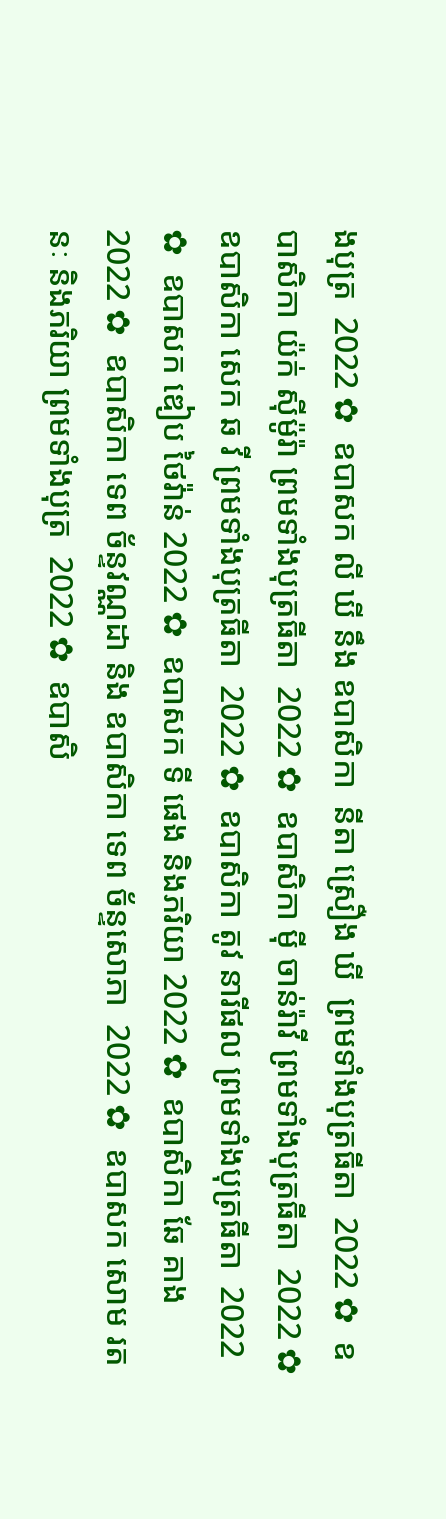ងបុត្រ  2022 ✿  ឧបាសក លី ឃី នឹង ឧបាសិកា  នីតា ស្រឿង ឃី  ព្រមទាំងបុត្រធីតា  2022 ✿  ឧបាសិកា យ៉ក់ សុីម៉ូរ៉ា ព្រមទាំងបុត្រធីតា  2022 ✿  ឧបាសិកា មុី ចាន់រ៉ាវី ព្រមទាំងបុត្រធីតា  2022 ✿  ឧបាសិកា សេក ឆ វី ព្រមទាំងបុត្រធីតា  2022 ✿  ឧបាសិកា តូវ នារីផល ព្រមទាំងបុត្រធីតា  2022 ✿  ឧបាសក ឌៀប ថៃវ៉ាន់ 2022 ✿  ឧបាសក ទី ផេង និងភរិយា 2022 ✿  ឧបាសិកា ឆែ គាង 2022 ✿  ឧបាសិកា ទេព ច័ន្ទវណ្ណដា និង ឧបាសិកា ទេព ច័ន្ទសោភា  2022 ✿  ឧបាសក សោម រតនៈ និងភរិយា ព្រមទាំងបុត្រ  2022 ✿  ឧបាសិ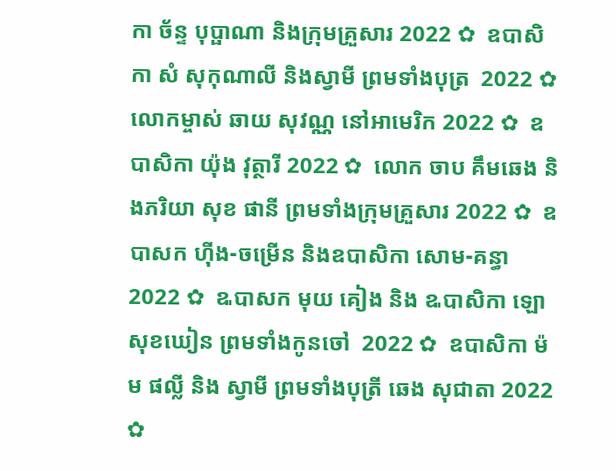កា ច័ន្ទ បុប្ផាណា និងក្រុមគ្រួសារ 2022 ✿  ឧបាសិកា សំ សុកុណាលី និងស្វាមី ព្រមទាំងបុត្រ  2022 ✿  លោកម្ចាស់ ឆាយ សុវណ្ណ នៅអាមេរិក 2022 ✿  ឧបាសិកា យ៉ុង វុត្ថារី 2022 ✿  លោក ចាប គឹមឆេង និងភរិយា សុខ ផានី ព្រមទាំងក្រុមគ្រួសារ 2022 ✿  ឧបាសក ហ៊ីង-ចម្រើន និងឧបាសិកា សោម-គន្ធា 2022 ✿  ឩបាសក មុយ គៀង និង ឩបាសិកា ឡោ សុខឃៀន ព្រមទាំងកូនចៅ  2022 ✿  ឧបាសិកា ម៉ម ផល្លី និង ស្វាមី ព្រមទាំងបុត្រី ឆេង សុជាតា 2022 ✿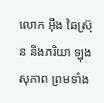លោក អ៊ឹង ឆៃស្រ៊ុន និងភរិយា ឡុង សុភាព ព្រមទាំង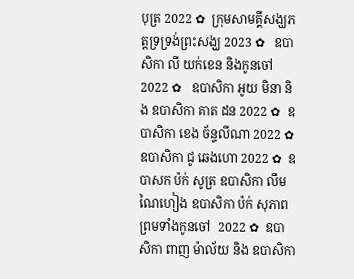បុត្រ 2022 ✿  ក្រុមសាមគ្គីសង្ឃភត្តទ្រទ្រង់ព្រះសង្ឃ 2023 ✿   ឧបាសិកា លី យក់ខេន និងកូនចៅ 2022 ✿   ឧបាសិកា អូយ មិនា និង ឧបាសិកា គាត ដន 2022 ✿  ឧបាសិកា ខេង ច័ន្ទលីណា 2022 ✿  ឧបាសិកា ជូ ឆេងហោ 2022 ✿  ឧបាសក ប៉ក់ សូត្រ ឧបាសិកា លឹម ណៃហៀង ឧបាសិកា ប៉ក់ សុភាព ព្រមទាំងកូនចៅ  2022 ✿  ឧបាសិកា ពាញ ម៉ាល័យ និង ឧបាសិកា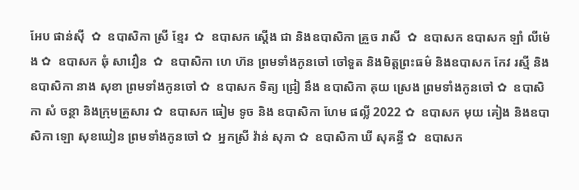អែប ផាន់ស៊ី  ✿  ឧបាសិកា ស្រី ខ្មែរ  ✿  ឧបាសក ស្តើង ជា និងឧបាសិកា គ្រួច រាសី  ✿  ឧបាសក ឧបាសក ឡាំ លីម៉េង ✿  ឧបាសក ឆុំ សាវឿន  ✿  ឧបាសិកា ហេ ហ៊ន ព្រមទាំងកូនចៅ ចៅទួត និងមិត្តព្រះធម៌ និងឧបាសក កែវ រស្មី និងឧបាសិកា នាង សុខា ព្រមទាំងកូនចៅ ✿  ឧបាសក ទិត្យ ជ្រៀ នឹង ឧបាសិកា គុយ ស្រេង ព្រមទាំងកូនចៅ ✿  ឧបាសិកា សំ ចន្ថា និងក្រុមគ្រួសារ ✿  ឧបាសក ធៀម ទូច និង ឧបាសិកា ហែម ផល្លី 2022 ✿  ឧបាសក មុយ គៀង និងឧបាសិកា ឡោ សុខឃៀន ព្រមទាំងកូនចៅ ✿  អ្នកស្រី វ៉ាន់ សុភា ✿  ឧបាសិកា ឃី សុគន្ធី ✿  ឧបាសក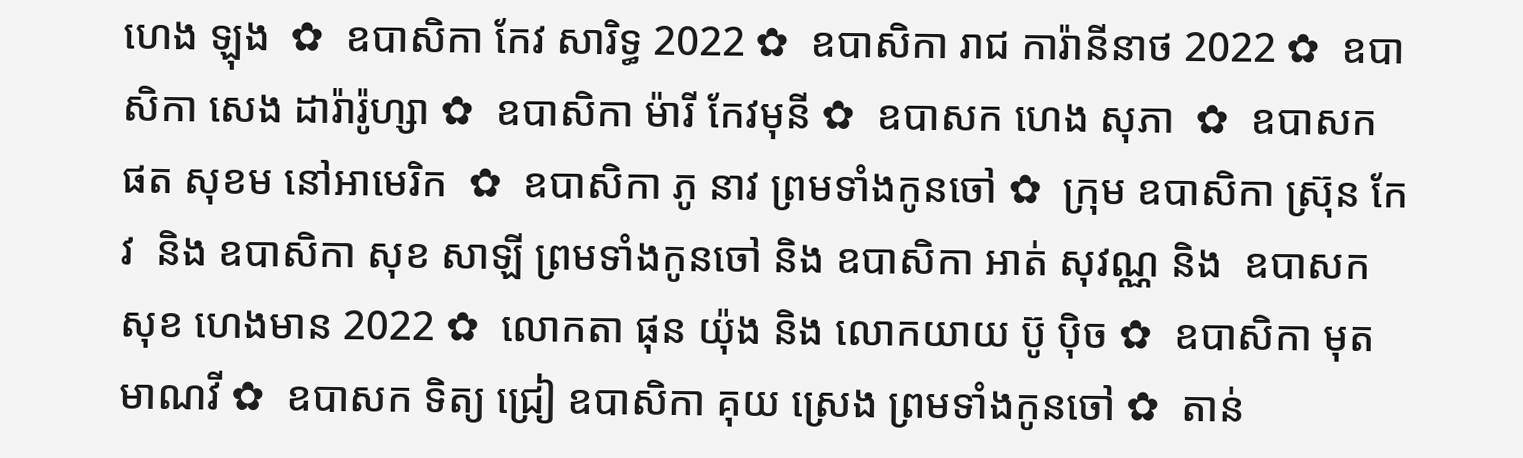ហេង ឡុង  ✿  ឧបាសិកា កែវ សារិទ្ធ 2022 ✿  ឧបាសិកា រាជ ការ៉ានីនាថ 2022 ✿  ឧបាសិកា សេង ដារ៉ារ៉ូហ្សា ✿  ឧបាសិកា ម៉ារី កែវមុនី ✿  ឧបាសក ហេង សុភា  ✿  ឧបាសក ផត សុខម នៅអាមេរិក  ✿  ឧបាសិកា ភូ នាវ ព្រមទាំងកូនចៅ ✿  ក្រុម ឧបាសិកា ស្រ៊ុន កែវ  និង ឧបាសិកា សុខ សាឡី ព្រមទាំងកូនចៅ និង ឧបាសិកា អាត់ សុវណ្ណ និង  ឧបាសក សុខ ហេងមាន 2022 ✿  លោកតា ផុន យ៉ុង និង លោកយាយ ប៊ូ ប៉ិច ✿  ឧបាសិកា មុត មាណវី ✿  ឧបាសក ទិត្យ ជ្រៀ ឧបាសិកា គុយ ស្រេង ព្រមទាំងកូនចៅ ✿  តាន់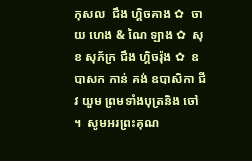កុសល  ជឹង ហ្គិចគាង ✿  ចាយ ហេង & ណៃ ឡាង ✿  សុខ សុភ័ក្រ ជឹង ហ្គិចរ៉ុង ✿  ឧបាសក កាន់ គង់ ឧបាសិកា ជីវ យួម ព្រមទាំងបុត្រនិង ចៅ ។  សូមអរព្រះគុណ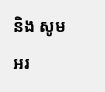និង សូមអរ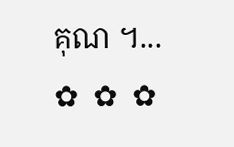គុណ ។...       ✿  ✿  ✿